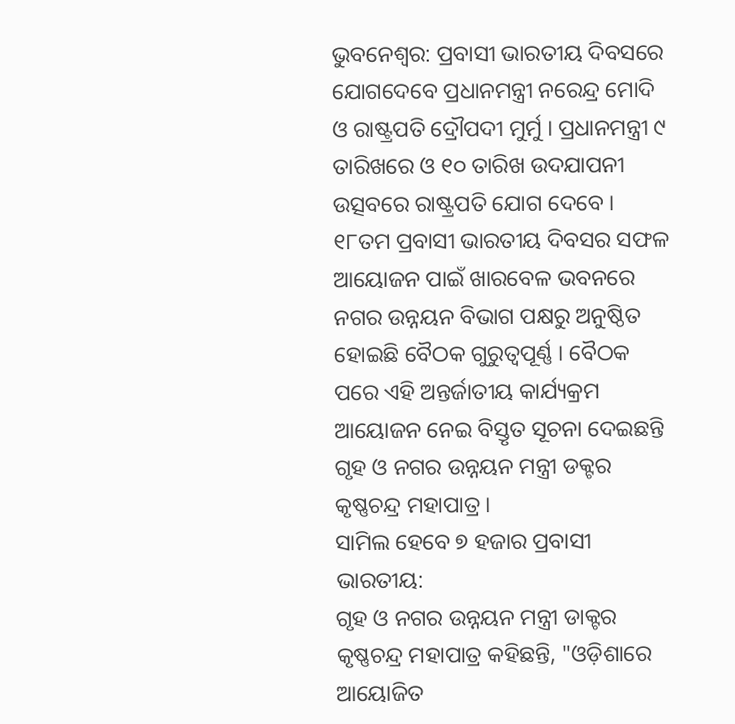ଭୁବନେଶ୍ବର: ପ୍ରବାସୀ ଭାରତୀୟ ଦିବସରେ ଯୋଗଦେବେ ପ୍ରଧାନମନ୍ତ୍ରୀ ନରେନ୍ଦ୍ର ମୋଦି ଓ ରାଷ୍ଟ୍ରପତି ଦ୍ରୌପଦୀ ମୁର୍ମୁ । ପ୍ରଧାନମନ୍ତ୍ରୀ ୯ ତାରିଖରେ ଓ ୧୦ ତାରିଖ ଉଦଯାପନୀ ଉତ୍ସବରେ ରାଷ୍ଟ୍ରପତି ଯୋଗ ଦେବେ । ୧୮ତମ ପ୍ରବାସୀ ଭାରତୀୟ ଦିବସର ସଫଳ ଆୟୋଜନ ପାଇଁ ଖାରବେଳ ଭବନରେ ନଗର ଉନ୍ନୟନ ବିଭାଗ ପକ୍ଷରୁ ଅନୁଷ୍ଠିତ ହୋଇଛି ବୈଠକ ଗୁରୁତ୍ଵପୂର୍ଣ୍ଣ । ବୈଠକ ପରେ ଏହି ଅନ୍ତର୍ଜାତୀୟ କାର୍ଯ୍ୟକ୍ରମ ଆୟୋଜନ ନେଇ ବିସ୍ତୃତ ସୂଚନା ଦେଇଛନ୍ତି ଗୃହ ଓ ନଗର ଉନ୍ନୟନ ମନ୍ତ୍ରୀ ଡକ୍ଟର କୃଷ୍ଣଚନ୍ଦ୍ର ମହାପାତ୍ର ।
ସାମିଲ ହେବେ ୭ ହଜାର ପ୍ରବାସୀ ଭାରତୀୟ:
ଗୃହ ଓ ନଗର ଉନ୍ନୟନ ମନ୍ତ୍ରୀ ଡାକ୍ଟର କୃଷ୍ଣଚନ୍ଦ୍ର ମହାପାତ୍ର କହିଛନ୍ତି, "ଓଡ଼ିଶାରେ ଆୟୋଜିତ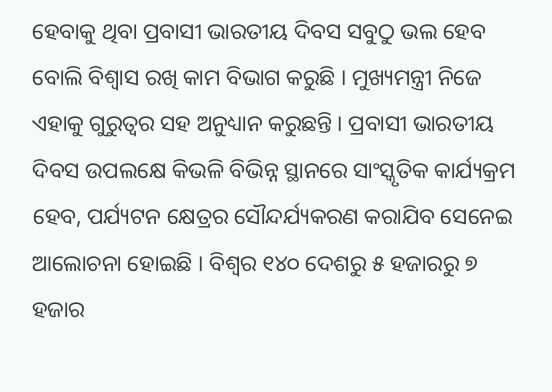ହେବାକୁ ଥିବା ପ୍ରବାସୀ ଭାରତୀୟ ଦିବସ ସବୁଠୁ ଭଲ ହେବ ବୋଲି ବିଶ୍ୱାସ ରଖି କାମ ବିଭାଗ କରୁଛି । ମୁଖ୍ୟମନ୍ତ୍ରୀ ନିଜେ ଏହାକୁ ଗୁରୁତ୍ବର ସହ ଅନୁଧ୍ୟାନ କରୁଛନ୍ତି । ପ୍ରବାସୀ ଭାରତୀୟ ଦିବସ ଉପଲକ୍ଷେ କିଭଳି ବିଭିନ୍ନ ସ୍ଥାନରେ ସାଂସ୍କୃତିକ କାର୍ଯ୍ୟକ୍ରମ ହେବ, ପର୍ଯ୍ୟଟନ କ୍ଷେତ୍ରର ସୌନ୍ଦର୍ଯ୍ୟକରଣ କରାଯିବ ସେନେଇ ଆଲୋଚନା ହୋଇଛି । ବିଶ୍ବର ୧୪୦ ଦେଶରୁ ୫ ହଜାରରୁ ୭ ହଜାର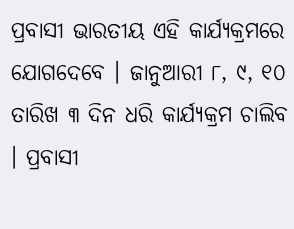ପ୍ରବାସୀ ଭାରତୀୟ ଏହି କାର୍ଯ୍ୟକ୍ରମରେ ଯୋଗଦେବେ । ଜାନୁଆରୀ ୮, ୯, ୧୦ ତାରିଖ ୩ ଦିନ ଧରି କାର୍ଯ୍ୟକ୍ରମ ଚାଲିବ । ପ୍ରବାସୀ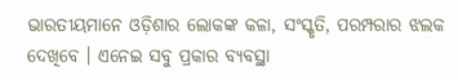ଭାରତୀୟମାନେ ଓଡ଼ିଶାର ଲୋକଙ୍କ କଳା, ସଂସ୍କୃତି, ପରମ୍ପରାର ଝଲକ ଦେଖିବେ । ଏନେଇ ସବୁ ପ୍ରକାର ବ୍ୟବସ୍ଥା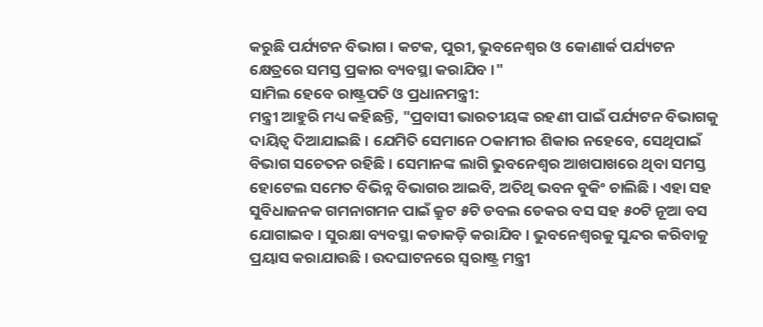କରୁଛି ପର୍ଯ୍ୟଟନ ବିଭାଗ । କଟକ, ପୁରୀ, ଭୁବନେଶ୍ବର ଓ କୋଣାର୍କ ପର୍ଯ୍ୟଟନ କ୍ଷେତ୍ରରେ ସମସ୍ତ ପ୍ରକାର ବ୍ୟବସ୍ଥା କରାଯିବ ।"
ସାମିଲ ହେବେ ରାଷ୍ଟ୍ରପତି ଓ ପ୍ରଧାନମନ୍ତ୍ରୀ:
ମନ୍ତ୍ରୀ ଆହୁରି ମଧ୍ୟ କହିଛନ୍ତି, "ପ୍ରବାସୀ ଭାରତୀୟଙ୍କ ରହଣୀ ପାଇଁ ପର୍ଯ୍ୟଟନ ବିଭାଗକୁ ଦାୟିତ୍ଵ ଦିଆଯାଇଛି । ଯେମିତି ସେମାନେ ଠକାମୀର ଶିକାର ନହେବେ, ସେଥିପାଇଁ ବିଭାଗ ସଚେତନ ରହିଛି । ସେମାନଙ୍କ ଲାଗି ଭୁବନେଶ୍ଵର ଆଖପାଖରେ ଥିବା ସମସ୍ତ ହୋଟେଲ ସମେତ ବିଭିନ୍ନ ବିଭାଗର ଆଇବି, ଅତିଥି ଭବନ ବୁକିଂ ଚାଲିଛି । ଏହା ସହ ସୁବିଧାଜନକ ଗମନାଗମନ ପାଇଁ କ୍ରୁଟ ୫ଟି ଡବଲ ଡେକର ବସ ସହ ୫୦ଟି ନୂଆ ବସ ଯୋଗାଇବ । ସୁରକ୍ଷା ବ୍ୟବସ୍ଥା କଡାକଡ଼ି କରାଯିବ । ଭୁବନେଶ୍ୱରକୁ ସୁନ୍ଦର କରିବାକୁ ପ୍ରୟାସ କରାଯାଉଛି । ଉଦଘାଟନରେ ସ୍ଵରାଷ୍ଟ୍ର ମନ୍ତ୍ରୀ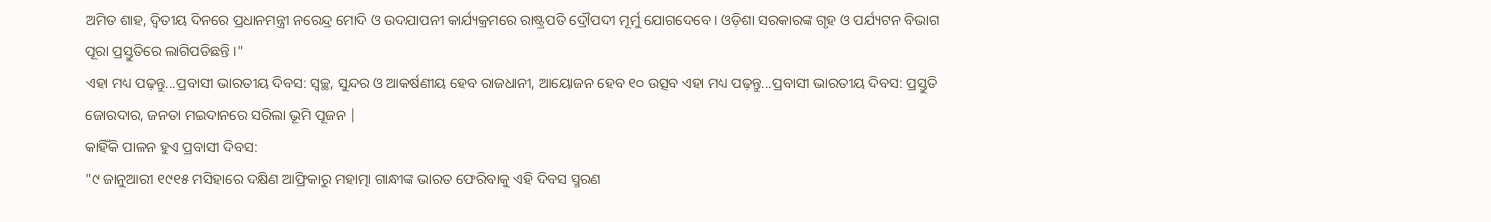ଅମିତ ଶାହ, ଦ୍ୱିତୀୟ ଦିନରେ ପ୍ରଧାନମନ୍ତ୍ରୀ ନରେନ୍ଦ୍ର ମୋଦି ଓ ଉଦଯାପନୀ କାର୍ଯ୍ୟକ୍ରମରେ ରାଷ୍ଟ୍ରପତି ଦ୍ରୌପଦୀ ମୂର୍ମୁ ଯୋଗଦେବେ । ଓଡ଼ିଶା ସରକାରଙ୍କ ଗୃହ ଓ ପର୍ଯ୍ୟଟନ ବିଭାଗ ପୂରା ପ୍ରସ୍ତୁତିରେ ଲାଗିପଡିଛନ୍ତି ।"
ଏହା ମଧ୍ୟ ପଢ଼ନ୍ତୁ...ପ୍ରବାସୀ ଭାରତୀୟ ଦିବସ: ସ୍ବଚ୍ଛ, ସୁନ୍ଦର ଓ ଆକର୍ଷଣୀୟ ହେବ ରାଜଧାନୀ, ଆୟୋଜନ ହେବ ୧୦ ଉତ୍ସବ ଏହା ମଧ୍ୟ ପଢ଼ନ୍ତୁ...ପ୍ରବାସୀ ଭାରତୀୟ ଦିବସ: ପ୍ରସ୍ତୁତି ଜୋରଦାର, ଜନତା ମଇଦାନରେ ସରିଲା ଭୂମି ପୂଜନ |
କାହିଁକି ପାଳନ ହୁଏ ପ୍ରବାସୀ ଦିବସ:
"୯ ଜାନୁଆରୀ ୧୯୧୫ ମସିହାରେ ଦକ୍ଷିଣ ଆଫ୍ରିକାରୁ ମହାତ୍ମା ଗାନ୍ଧୀଙ୍କ ଭାରତ ଫେରିବାକୁ ଏହି ଦିବସ ସ୍ମରଣ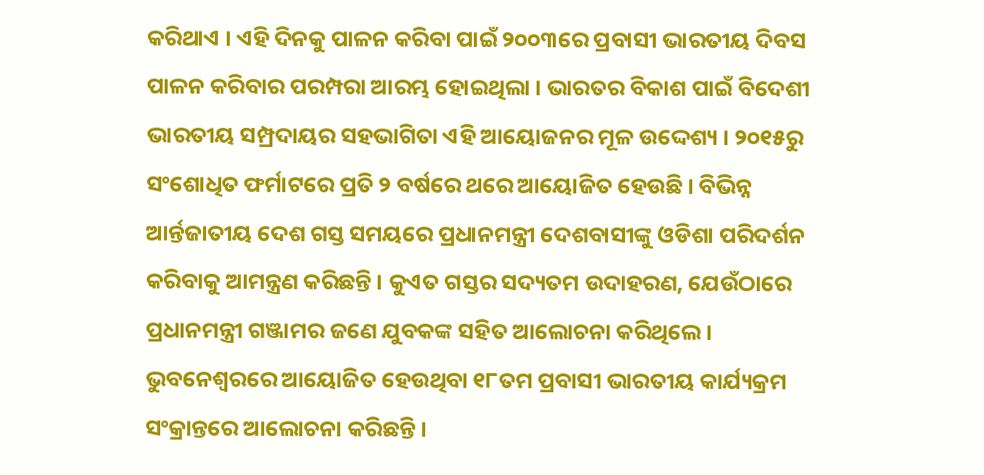କରିଥାଏ । ଏହି ଦିନକୁ ପାଳନ କରିବା ପାଇଁ ୨୦୦୩ରେ ପ୍ରବାସୀ ଭାରତୀୟ ଦିବସ ପାଳନ କରିବାର ପରମ୍ପରା ଆରମ୍ଭ ହୋଇଥିଲା । ଭାରତର ବିକାଶ ପାଇଁ ବିଦେଶୀ ଭାରତୀୟ ସମ୍ପ୍ରଦାୟର ସହଭାଗିତା ଏହି ଆୟୋଜନର ମୂଳ ଉଦ୍ଦେଶ୍ୟ । ୨୦୧୫ରୁ ସଂଶୋଧିତ ଫର୍ମାଟରେ ପ୍ରତି ୨ ବର୍ଷରେ ଥରେ ଆୟୋଜିତ ହେଉଛି । ବିଭିନ୍ନ ଆର୍ନ୍ତଜାତୀୟ ଦେଶ ଗସ୍ତ ସମୟରେ ପ୍ରଧାନମନ୍ତ୍ରୀ ଦେଶବାସୀଙ୍କୁ ଓଡିଶା ପରିଦର୍ଶନ କରିବାକୁ ଆମନ୍ତ୍ରଣ କରିଛନ୍ତି । କୁଏତ ଗସ୍ତର ସଦ୍ୟତମ ଉଦାହରଣ, ଯେଉଁଠାରେ ପ୍ରଧାନମନ୍ତ୍ରୀ ଗଞ୍ଜାମର ଜଣେ ଯୁବକଙ୍କ ସହିତ ଆଲୋଚନା କରିଥିଲେ । ଭୁବନେଶ୍ବରରେ ଆୟୋଜିତ ହେଉଥିବା ୧୮ତମ ପ୍ରବାସୀ ଭାରତୀୟ କାର୍ଯ୍ୟକ୍ରମ ସଂକ୍ରାନ୍ତରେ ଆଲୋଚନା କରିଛନ୍ତି ।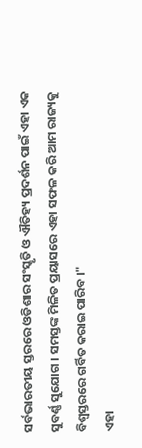ସର୍ବଭାରତୀୟ ସ୍ତରରେ ଓଡିଶାର ସଂସ୍କୃତି ଓ ଐତିହ୍ୟ ପ୍ରଦର୍ଶନ ପାଇଁ ଏହା ଏକ ସୁବର୍ଣ୍ଣ ସୁଯୋଗ । ସମସ୍ତଙ୍କ ମିଳିତ ପ୍ରୟାସରେ ଏହା ସଫଳ କରି ଆମ ରାଜ୍ୟକୁ ବିଶ୍ବସ୍ତରରେ ଗର୍ବିତ କରାଇ ପାରିବ ।"
ଏହା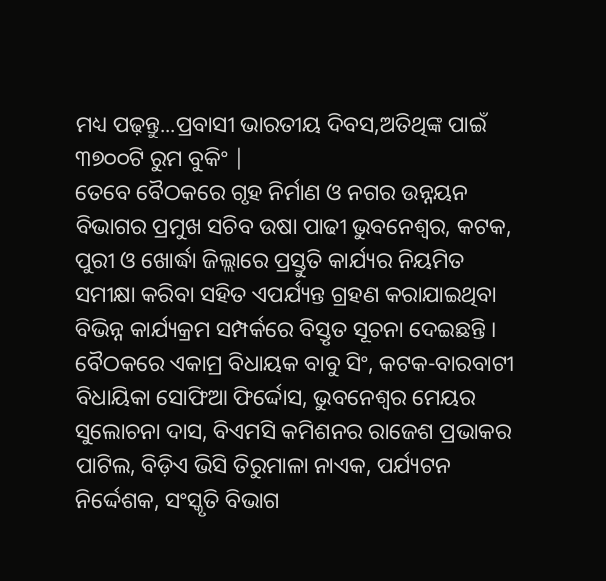ମଧ୍ୟ ପଢ଼ନ୍ତୁ...ପ୍ରବାସୀ ଭାରତୀୟ ଦିବସ,ଅତିଥିଙ୍କ ପାଇଁ ୩୭୦୦ଟି ରୁମ ବୁକିଂ |
ତେବେ ବୈଠକରେ ଗୃହ ନିର୍ମାଣ ଓ ନଗର ଉନ୍ନୟନ ବିଭାଗର ପ୍ରମୁଖ ସଚିବ ଉଷା ପାଢୀ ଭୁବନେଶ୍ବର, କଟକ, ପୁରୀ ଓ ଖୋର୍ଦ୍ଧା ଜିଲ୍ଲାରେ ପ୍ରସ୍ତୁତି କାର୍ଯ୍ୟର ନିୟମିତ ସମୀକ୍ଷା କରିବା ସହିତ ଏପର୍ଯ୍ୟନ୍ତ ଗ୍ରହଣ କରାଯାଇଥିବା ବିଭିନ୍ନ କାର୍ଯ୍ୟକ୍ରମ ସମ୍ପର୍କରେ ବିସ୍ତୃତ ସୂଚନା ଦେଇଛନ୍ତି । ବୈଠକରେ ଏକାମ୍ର ବିଧାୟକ ବାବୁ ସିଂ, କଟକ-ବାରବାଟୀ ବିଧାୟିକା ସୋଫିଆ ଫିର୍ଦ୍ଦୋସ, ଭୁବନେଶ୍ୱର ମେୟର ସୁଲୋଚନା ଦାସ, ବିଏମସି କମିଶନର ରାଜେଶ ପ୍ରଭାକର ପାଟିଲ, ବିଡ଼ିଏ ଭିସି ତିରୁମାଳା ନାଏକ, ପର୍ଯ୍ୟଟନ ନିର୍ଦ୍ଦେଶକ, ସଂସ୍କୃତି ବିଭାଗ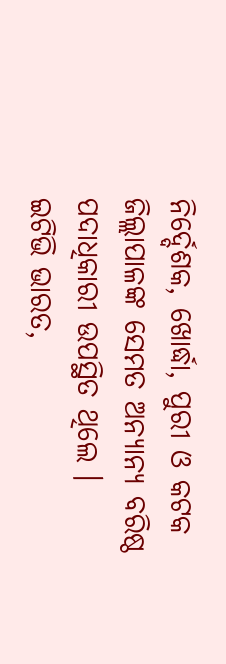ନିର୍ଦ୍ଦେଶକ, ଖୋର୍ଦ୍ଧା, ପୁରୀ ଓ କଟକ ଜିଲ୍ଲାପାଳଙ୍କ ସେମତ ଅନ୍ୟାନ୍ୟ ବରିଷ୍ଠ ପଦାଧିକାରୀ ଉପସ୍ଥିତ ଥିଲେ ।
ଇଟିଭି ଭାରତ,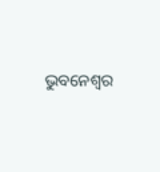ଭୁବନେଶ୍ବର